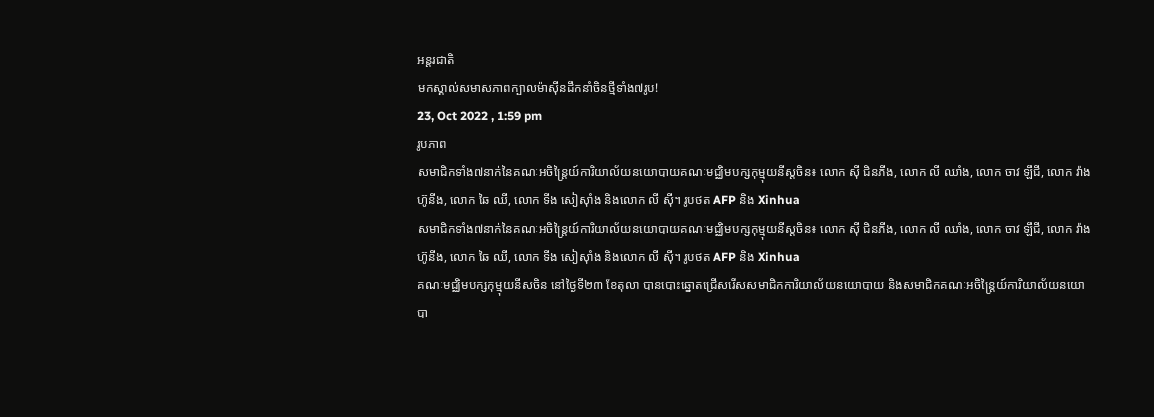អន្តរជាតិ
មកស្គាល់សមាសភាពក្បាលម៉ាស៊ីនដឹកនាំចិនថ្មីទាំង៧រូប!
23, Oct 2022 , 1:59 pm
រូបភាព
សមាជិកទាំង៧នាក់នៃគណៈអចិន្រ្តៃយ៍ការិយាល័យនយោបាយគណៈមជ្ឈិមបក្សកុម្មុយនីស្តចិន៖ លោក ស៊ី ជិនភីង, លោក លី ឈាំង, លោក ចាវ ឡឹជី, លោក វ៉ាង ហ៊ូនីង, លោក ឆៃ ឈី, លោក ទីង សៀស៊ាំង និងលោក លី ស៊ី។ រូបថត AFP និង Xinhua
សមាជិកទាំង៧នាក់នៃគណៈអចិន្រ្តៃយ៍ការិយាល័យនយោបាយគណៈមជ្ឈិមបក្សកុម្មុយនីស្តចិន៖ លោក ស៊ី ជិនភីង, លោក លី ឈាំង, លោក ចាវ ឡឹជី, លោក វ៉ាង ហ៊ូនីង, លោក ឆៃ ឈី, លោក ទីង សៀស៊ាំង និងលោក លី ស៊ី។ រូបថត AFP និង Xinhua
គណៈមជ្ឈិមបក្សកុម្មុយនីសចិន នៅថ្ងៃទី២៣ ខែតុលា បានបោះឆ្នោតជ្រើសរើសសមាជិកការិយាល័យនយោបាយ និងសមាជិកគណៈអចិន្រ្តៃយ៍ការិយាល័យនយោបា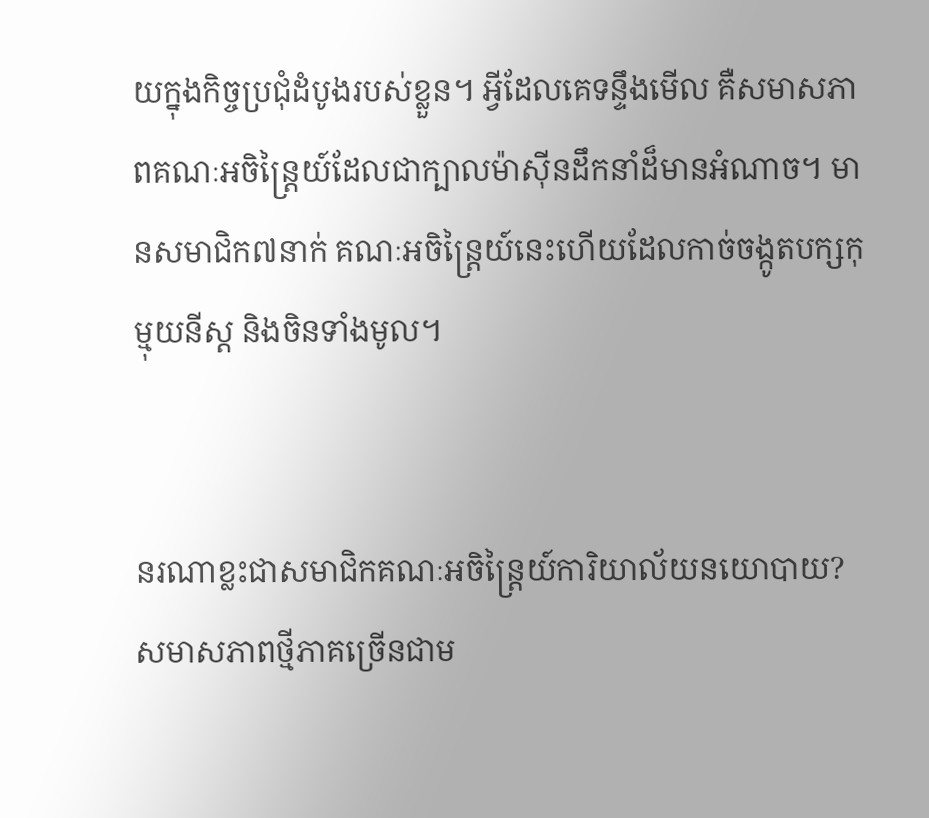យក្នុងកិច្ចប្រជុំដំបូងរបស់ខ្លួន។ អ្វីដែលគេទន្ទឹងមើល គឺសមាសភាពគណៈអចិន្ត្រៃយ៍ដែលជាក្បាលម៉ាស៊ីនដឹកនាំដ៏មានអំណាច។ មានសមាជិក៧នាក់ គណៈអចិន្រ្តៃយ៍នេះហើយដែលកាច់ចង្កូតបក្សកុម្មុយនីស្ត និងចិនទាំងមូល។


នរណាខ្លះជាសមាជិកគណៈអចិន្ត្រៃយ៍ការិយាល័យនយោបាយ? សមាសភាពថ្មីភាគច្រើនជាម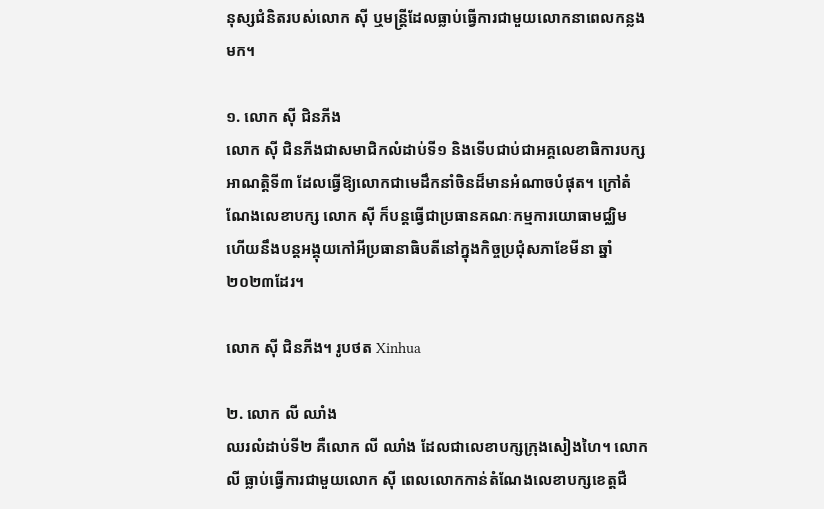នុស្សជំនិតរបស់លោក ស៊ី ឬមន្ត្រីដែលធ្លាប់ធ្វើការជាមួយលោកនាពេលកន្លងមក។

១. លោក ស៊ី ជិនភីង
លោក ស៊ី ជិនភីងជាសមាជិកលំដាប់ទី១ និងទើបជាប់ជាអគ្គលេខាធិការបក្សអាណត្តិទី៣ ដែលធ្វើឱ្យលោកជាមេដឹកនាំចិនដ៏មានអំណាចបំផុត។ ក្រៅតំណែងលេខាបក្ស លោក ស៊ី ក៏បន្តធ្វើជាប្រធានគណៈកម្មការយោធាមជ្ឈិម ហើយនឹងបន្តអង្គុយកៅអីប្រធានាធិបតីនៅក្នុងកិច្ចប្រជុំសភាខែមីនា ឆ្នាំ២០២៣ដែរ។

លោក ស៊ី ជិនភីង។ រូបថត Xinhua

២. លោក លី ឈាំង
ឈរលំដាប់ទី២ គឺលោក លី ឈាំង ដែលជាលេខាបក្សក្រុងសៀងហៃ។ លោក លី ធ្លាប់ធ្វើការជាមួយលោក ស៊ី ពេលលោកកាន់តំណែងលេខាបក្សខេត្តជឺ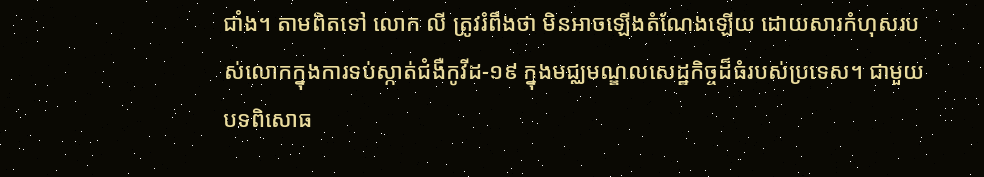ជាំង។ តាមពិតទៅ លោក លី ត្រូវរំពឹងថា មិនអាចឡើងតំណែងឡើយ ដោយសារកំហុសរបស់លោកក្នុងការទប់ស្កាត់ជំងឺកូវីដ-១៩ ក្នុងមជ្ឈមណ្ឌលសេដ្ឋកិច្ចដ៏ធំរបស់ប្រទេស។ ជាមួយបទពិសោធ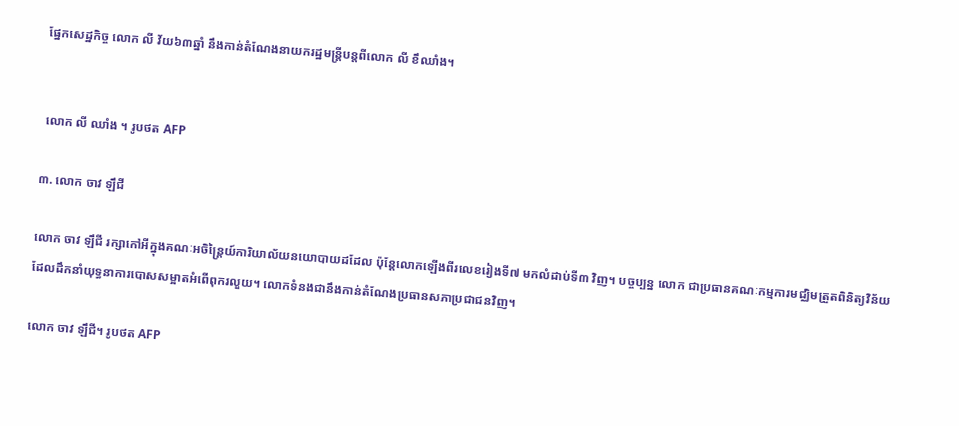ផ្នែកសេដ្ឋកិច្ច លោក លី វ័យ៦៣ឆ្នាំ នឹងកាន់តំណែងនាយករដ្ឋមន្រ្តីបន្តពីលោក លី ខឹឈាំង។


 លោក លី ឈាំង ។ រូបថត AFP

៣. លោក ចាវ ឡឹជី

លោក ចាវ ឡឹជី រក្សាកៅអីក្នុងគណៈអចិន្រ្តៃយ៍ការិយាល័យនយោបាយដដែល ប៉ុន្តែលោកឡើងពីរលេខរៀងទី៧ មកលំដាប់ទី៣ វិញ។ បច្ចប្បន្ន លោក ជាប្រធានគណៈកម្មការមជ្ឈិមត្រួតពិនិត្យវិន័យ ដែលដឹកនាំយុទ្ធនាការបោសសម្អាតអំពើពុករលួយ។ លោកទំនងជានឹងកាន់តំណែងប្រធានសភាប្រជាជនវិញ។

លោក ចាវ ឡឹជី។ រូបថត AFP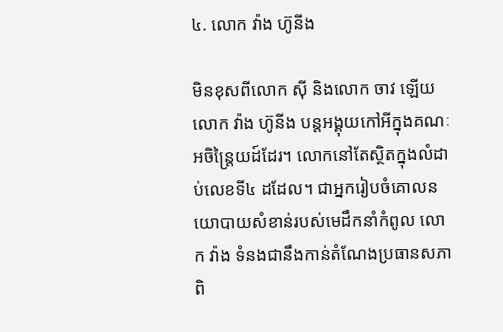៤. លោក វ៉ាង ហ៊ូនីង

មិនខុសពីលោក ស៊ី និងលោក ចាវ ឡើយ លោក វ៉ាង ហ៊ូនីង បន្តអង្គុយកៅអីក្នុងគណៈអចិន្រ្តៃយដ៍ដែរ។ លោកនៅតែស្ថិតក្នុងលំដាប់លេខទី៤ ដដែល។ ជាអ្នករៀបចំគោលនយោបាយសំខាន់របស់មេដឹកនាំកំពូល លោក វ៉ាង ទំនងជានឹងកាន់តំណែងប្រធានសភាពិ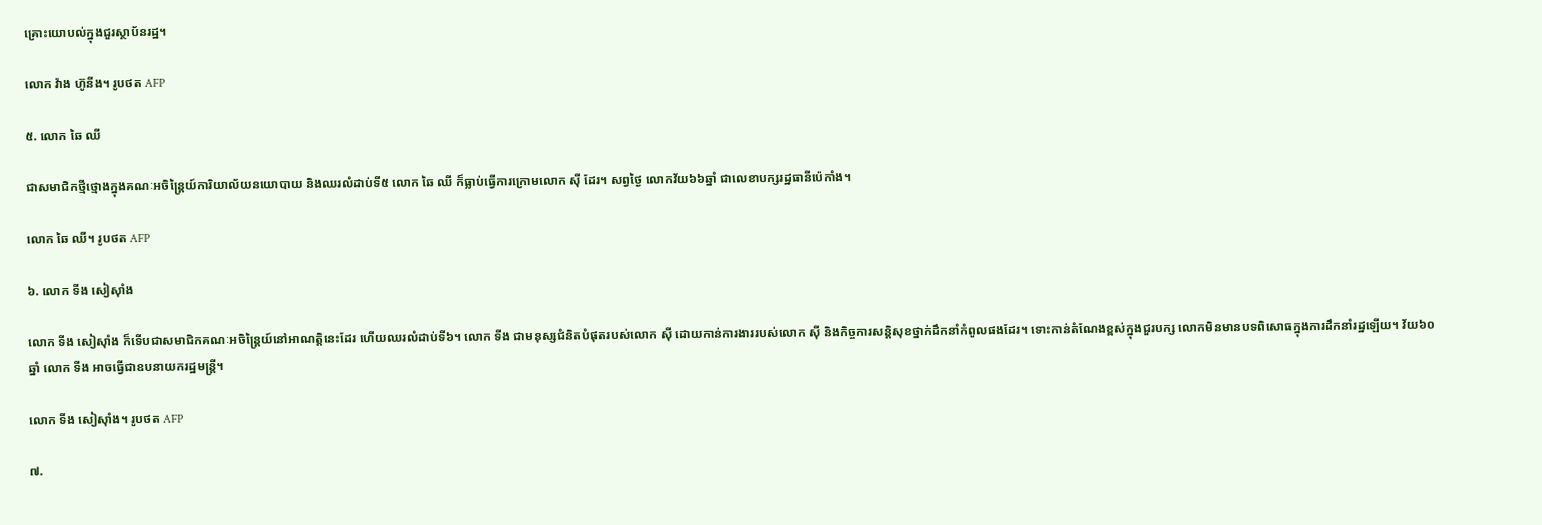គ្រោះយោបល់ក្នុងជួរស្ថាប័នរដ្ឋ។

លោក វ៉ាង ហ៊ូនីង។ រូបថត AFP

៥. លោក ឆៃ ឈី

ជាសមាជិកថ្មីថ្មោងក្នុងគណៈអចិន្ត្រៃយ៍ការិយាល័យនយោបាយ និងឈរលំដាប់ទី៥ លោក ឆៃ ឈី ក៏ធ្លាប់ធ្វើការក្រោមលោក ស៊ី ដែរ។ សព្វថ្ងៃ លោកវ័យ៦៦ឆ្នាំ ជាលេខាបក្សរដ្ឋធានីប៉េកាំង។

លោក ឆៃ ឈី។ រូបថត AFP

៦. លោក ទីង សៀស៊ាំង

លោក ទីង សៀស៊ាំង ក៏ទើបជាសមាជិកគណៈអចិន្រ្តៃយ៍នៅអាណត្តិនេះដែរ ហើយឈរលំដាប់ទី៦។ លោក ទីង ជាមនុស្សជំនិតបំផុតរបស់លោក ស៊ី ដោយកាន់ការងាររបស់លោក ស៊ី និងកិច្ចការសន្តិសុខថ្នាក់ដឹកនាំកំពូលផងដែរ។ ទោះកាន់តំណែងខ្ពស់ក្នុងជួរបក្ស លោកមិនមានបទពិសោធក្នុងការដឹកនាំរដ្ឋឡើយ។ វ័យ៦០ឆ្នាំ លោក ទីង អាចធ្វើជាឧបនាយករដ្ឋមន្រ្តី។

លោក ទីង សៀស៊ាំង។ រូបថត AFP

៧.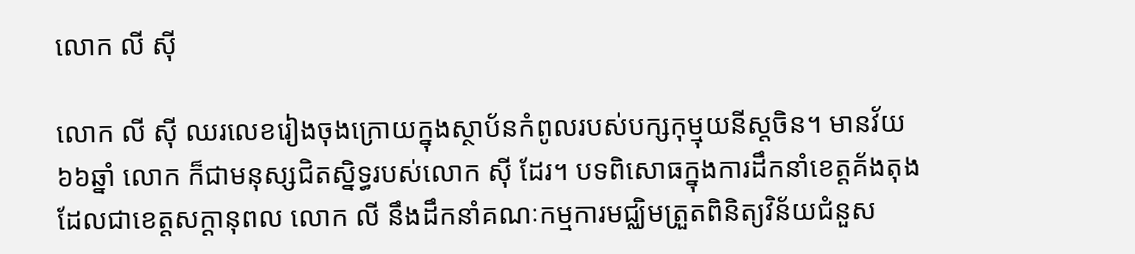លោក លី ស៊ី

លោក លី ស៊ី ឈរលេខរៀងចុងក្រោយក្នុងស្ថាប័នកំពូលរបស់បក្សកុម្មុយនីស្តចិន។ មានវ័យ៦៦ឆ្នាំ លោក ក៏ជាមនុស្សជិតសិ្នទ្ធរបស់លោក ស៊ី ដែរ។ បទពិសោធក្នុងការដឹកនាំខេត្តគ័ងតុងដែលជាខេត្តសក្ដានុពល លោក លី នឹងដឹកនាំគណៈកម្មការមជ្ឈិមត្រួតពិនិត្យវិន័យជំនួស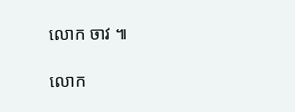លោក ចាវ ៕

លោក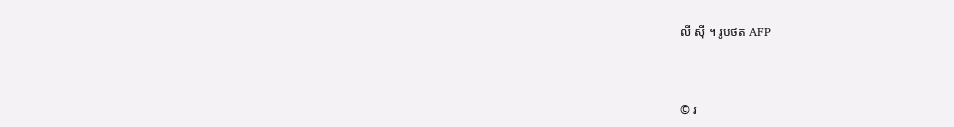លី ស៊ី ។ រូបថត AFP



© រ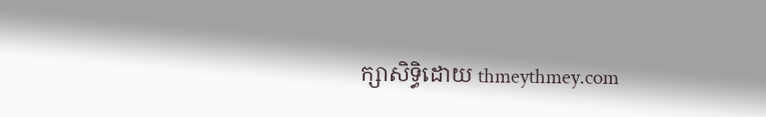ក្សាសិទ្ធិដោយ thmeythmey.com